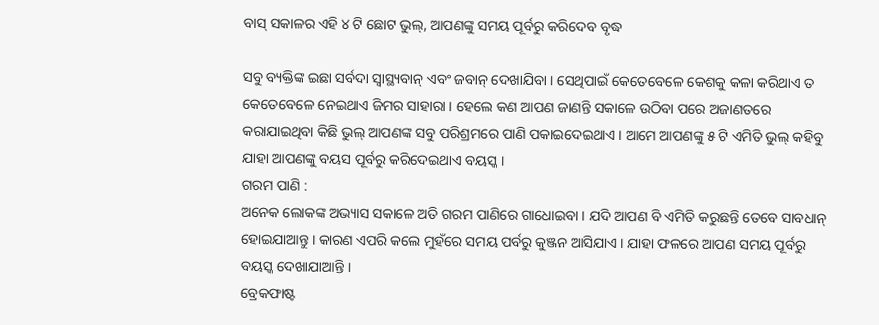ବାସ୍ ସକାଳର ଏହି ୪ ଟି ଛୋଟ ଭୁଲ୍, ଆପଣଙ୍କୁ ସମୟ ପୂର୍ବରୁ କରିଦେବ ବୃଦ୍ଧ

ସବୁ ବ୍ୟକ୍ତିଙ୍କ ଇଛା ସର୍ବଦା ସ୍ବାସ୍ଥ୍ୟବାନ୍ ଏବଂ ଜବାନ୍ ଦେଖାଯିବା । ସେଥିପାଇଁ କେତେବେଳେ କେଶକୁ କଳା କରିଥାଏ ତ କେତେବେଳେ ନେଇଥାଏ ଜିମର ସାହାରା । ହେଲେ କଣ ଆପଣ ଜାଣନ୍ତି ସକାଳେ ଉଠିବା ପରେ ଅଜାଣତରେ କରାଯାଇଥିବା କିଛି ଭୁଲ୍ ଆପଣଙ୍କ ସବୁ ପରିଶ୍ରମରେ ପାଣି ପକାଇଦେଇଥାଏ । ଆମେ ଆପଣଙ୍କୁ ୫ ଟି ଏମିତି ଭୁଲ୍ କହିବୁ ଯାହା ଆପଣଙ୍କୁ ବୟସ ପୂର୍ବରୁ କରିଦେଇଥାଏ ବୟସ୍କ ।
ଗରମ ପାଣି :
ଅନେକ ଲୋକଙ୍କ ଅଭ୍ୟାସ ସକାଳେ ଅତି ଗରମ ପାଣିରେ ଗାଧୋଇବା । ଯଦି ଆପଣ ବି ଏମିତି କରୁଛନ୍ତି ତେବେ ସାବଧାନ୍ ହୋଇଯାଆନ୍ତୁ । କାରଣ ଏପରି କଲେ ମୁହଁରେ ସମୟ ପର୍ବରୁ କୁଞ୍ଜନ ଆସିଯାଏ । ଯାହା ଫଳରେ ଆପଣ ସମୟ ପୂର୍ବରୁ ବୟସ୍କ ଦେଖାଯାଆନ୍ତି ।
ବ୍ରେକଫାଷ୍ଟ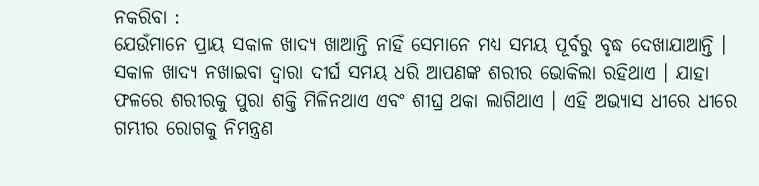ନକରିବା :
ଯେଉଁମାନେ ପ୍ରାୟ ସକାଳ ଖାଦ୍ୟ ଖାଆନ୍ତି ନାହିଁ ସେମାନେ ମଧ୍ୟ ସମୟ ପୂର୍ବରୁ ବୃଦ୍ଧ ଦେଖାଯାଆନ୍ତି । ସକାଳ ଖାଦ୍ୟ ନଖାଇବା ଦ୍ବାରା ଦୀର୍ଘ ସମୟ ଧରି ଆପଣଙ୍କ ଶରୀର ଭୋକିଲା ରହିଥାଏ । ଯାହା ଫଳରେ ଶରୀରକୁ ପୁରା ଶକ୍ତି ମିଳିନଥାଏ ଏବଂ ଶୀଘ୍ର ଥକା ଲାଗିଥାଏ । ଏହି ଅଭ୍ୟାସ ଧୀରେ ଧୀରେ ଗମ୍ଭୀର ରୋଗକୁ ନିମନ୍ତ୍ରଣ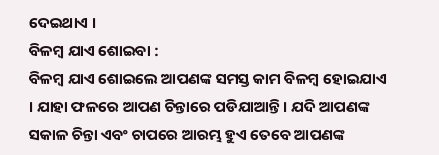ଦେଇଥାଏ ।
ବିଳମ୍ବ ଯାଏ ଶୋଇବା :
ବିଳମ୍ବ ଯାଏ ଶୋଇଲେ ଆପଣଙ୍କ ସମସ୍ତ କାମ ବିଳମ୍ବ ହୋଇଯାଏ । ଯାହା ଫଳରେ ଆପଣ ଚିନ୍ତାରେ ପଡିଯାଆନ୍ତି । ଯଦି ଆପଣଙ୍କ ସକାଳ ଚିନ୍ତା ଏବଂ ଚାପରେ ଆରମ୍ଭ ହୁଏ ତେବେ ଆପଣଙ୍କ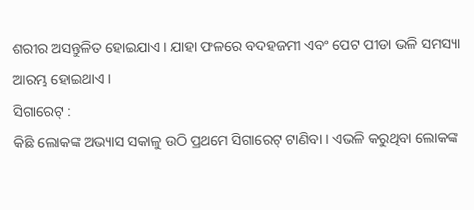ଶରୀର ଅସନ୍ତୁଳିତ ହୋଇଯାଏ । ଯାହା ଫଳରେ ବଦହଜମୀ ଏବଂ ପେଟ ପୀଡା ଭଳି ସମସ୍ୟା ଆରମ୍ଭ ହୋଇଥାଏ ।
ସିଗାରେଟ୍ :
କିଛି ଲୋକଙ୍କ ଅଭ୍ୟାସ ସକାଳୁ ଉଠି ପ୍ରଥମେ ସିଗାରେଟ୍ ଟାଣିବା । ଏଭଳି କରୁଥିବା ଲୋକଙ୍କ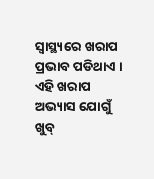ସ୍ବାସ୍ଥ୍ୟରେ ଖରାପ ପ୍ରଭାବ ପଡିଥାଏ । ଏହି ଖରାପ ଅଭ୍ୟାସ ଯୋଗୁଁ ଖୁବ୍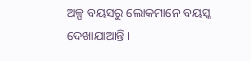ଅଳ୍ପ ବୟସରୁ ଲୋକମାନେ ବୟସ୍କ ଦେଖାଯାଆନ୍ତି ।